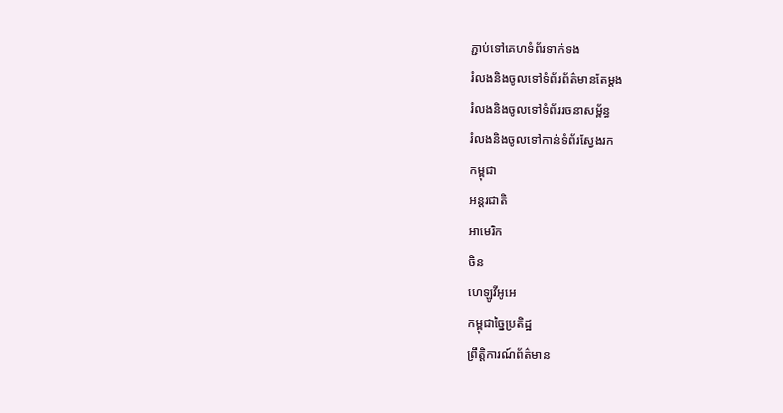ភ្ជាប់ទៅគេហទំព័រទាក់ទង
រំលងនិងចូលទៅទំព័រព័ត៌មានតែម្តង
រំលងនិងចូលទៅទំព័ររចនាសម្ព័ន្ធ
រំលងនិងចូលទៅកាន់ទំព័រស្វែងរក
កម្ពុជា
អន្តរជាតិ
អាមេរិក
ចិន
ហេឡូវីអូអេ
កម្ពុជាច្នៃប្រតិដ្ឋ
ព្រឹត្តិការណ៍ព័ត៌មាន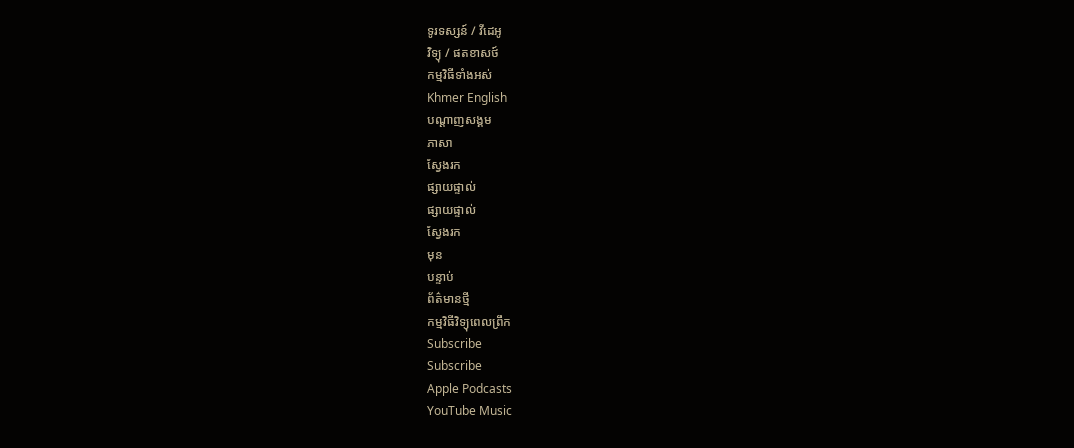ទូរទស្សន៍ / វីដេអូ
វិទ្យុ / ផតខាសថ៍
កម្មវិធីទាំងអស់
Khmer English
បណ្តាញសង្គម
ភាសា
ស្វែងរក
ផ្សាយផ្ទាល់
ផ្សាយផ្ទាល់
ស្វែងរក
មុន
បន្ទាប់
ព័ត៌មានថ្មី
កម្មវិធីវិទ្យុពេលព្រឹក
Subscribe
Subscribe
Apple Podcasts
YouTube Music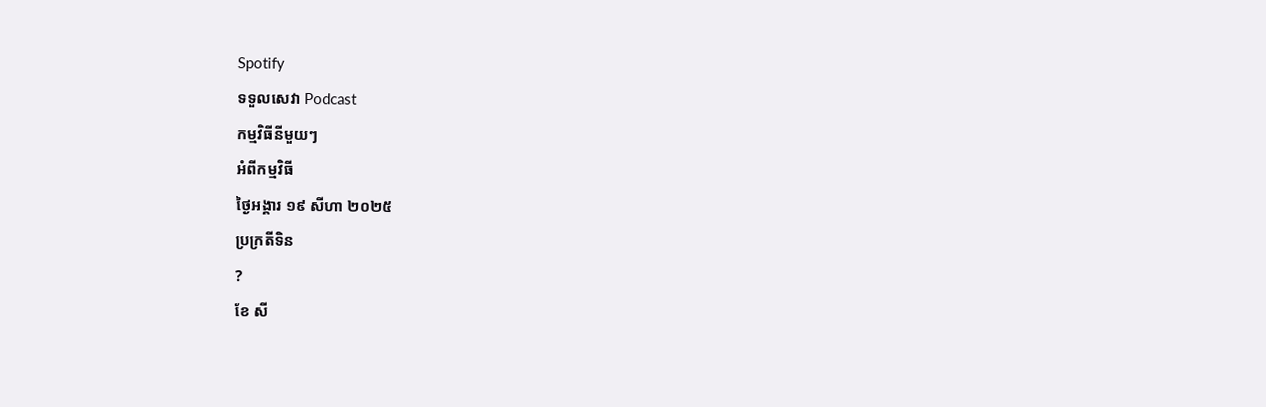Spotify
ទទួលសេវា Podcast
កម្មវិធីនីមួយៗ
អំពីកម្មវិធី
ថ្ងៃអង្គារ ១៩ សីហា ២០២៥
ប្រក្រតីទិន
?
ខែ សី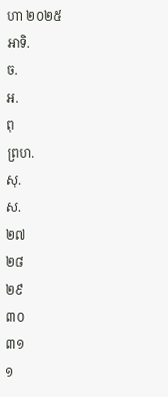ហា ២០២៥
អាទិ.
ច.
អ.
ពុ
ព្រហ.
សុ.
ស.
២៧
២៨
២៩
៣០
៣១
១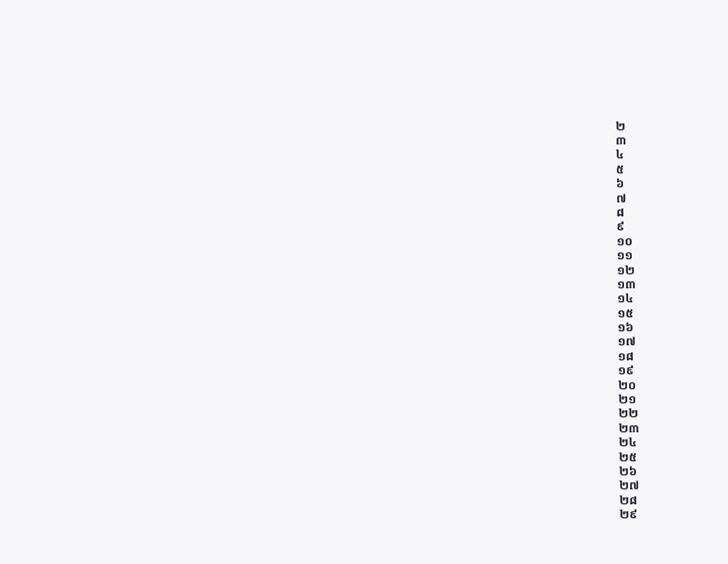២
៣
៤
៥
៦
៧
៨
៩
១០
១១
១២
១៣
១៤
១៥
១៦
១៧
១៨
១៩
២០
២១
២២
២៣
២៤
២៥
២៦
២៧
២៨
២៩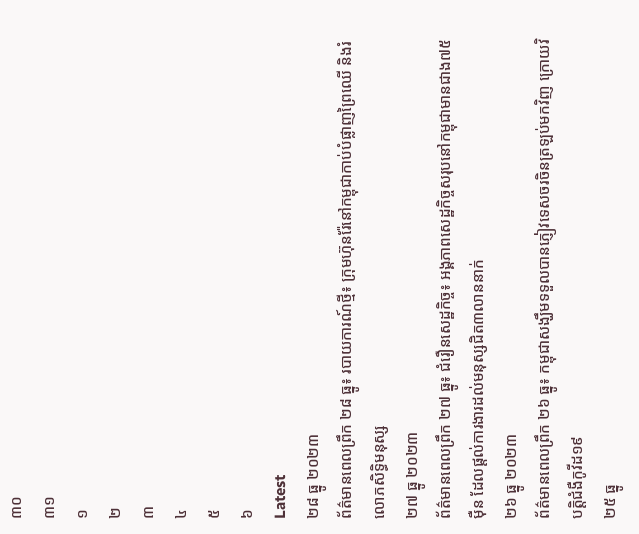៣០
៣១
១
២
៣
៤
៥
៦
Latest
២៨ ធ្នូ ២០២៣
ព័ត៌មានពេលព្រឹក ២៨ ធ្នូ៖ របាយការណ៍ថ្មី៖ ក្រុមហ៊ុនរ៉ែនៅកម្ពុជាកាប់បំផ្លាញព្រៃឈើ និងរំលោភសិទ្ធិមនុស្ស
២៧ ធ្នូ ២០២៣
ព័ត៌មានពេលព្រឹក ២៧ ធ្នូ៖ ជំរឿនសេដ្ឋកិច្ច៖ អង្គភាពសេដ្ឋកិច្ចសរុបនៅកម្ពុជាមានជាង៧៥ម៉ឺន ដែលផ្តល់ការងារដល់មនុស្សជិត៣លាននាក់
២៦ ធ្នូ ២០២៣
ព័ត៌មានពេលព្រឹក ២៦ ធ្នូ៖ កម្ពុជាសង្ឃឹមទទួលបានភ្ញៀវទេសចរចិនត្រឡប់មកវិញ ក្រោយវិបត្តិជំងឺកូវីដ១៩
២៥ ធ្នូ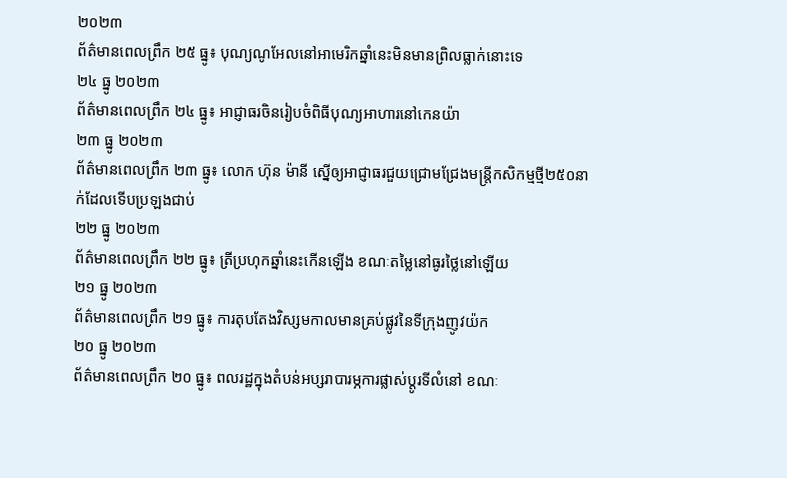២០២៣
ព័ត៌មានពេលព្រឹក ២៥ ធ្នូ៖ បុណ្យណូអែលនៅអាមេរិកឆ្នាំនេះមិនមានព្រិលធ្លាក់នោះទេ
២៤ ធ្នូ ២០២៣
ព័ត៌មានពេលព្រឹក ២៤ ធ្នូ៖ អាជ្ញាធរចិនរៀបចំពិធីបុណ្យអាហារនៅកេនយ៉ា
២៣ ធ្នូ ២០២៣
ព័ត៌មានពេលព្រឹក ២៣ ធ្នូ៖ លោក ហ៊ុន ម៉ានី ស្នើឲ្យអាជ្ញាធរជួយជ្រោមជ្រែងមន្ត្រីកសិកម្មថ្មី២៥០នាក់ដែលទើបប្រឡងជាប់
២២ ធ្នូ ២០២៣
ព័ត៌មានពេលព្រឹក ២២ ធ្នូ៖ ត្រីប្រហុកឆ្នាំនេះកើនឡើង ខណៈតម្លៃនៅធូរថ្លៃនៅឡើយ
២១ ធ្នូ ២០២៣
ព័ត៌មានពេលព្រឹក ២១ ធ្នូ៖ ការតុបតែងវិស្សមកាលមានគ្រប់ផ្លូវនៃទីក្រុងញូវយ៉ក
២០ ធ្នូ ២០២៣
ព័ត៌មានពេលព្រឹក ២០ ធ្នូ៖ ពលរដ្ឋក្នុងតំបន់អប្សរាបារម្ភការផ្លាស់ប្តូរទីលំនៅ ខណៈ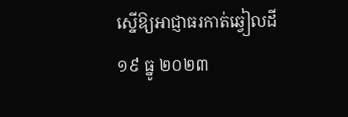ស្នើឱ្យអាជ្ញាធរកាត់ឆ្វៀលដី
១៩ ធ្នូ ២០២៣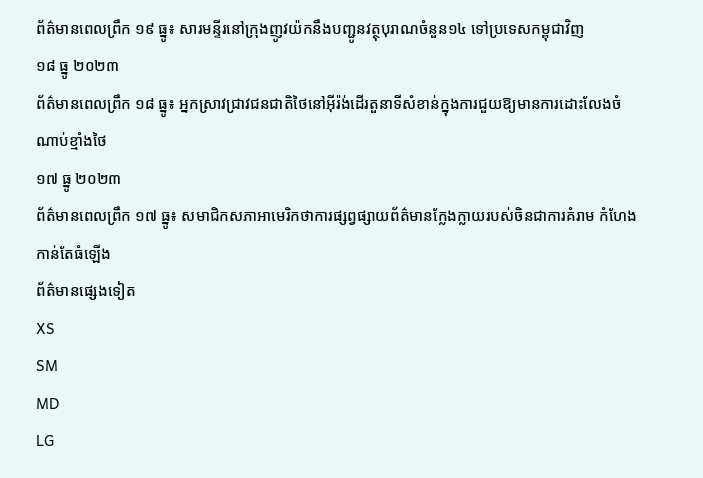ព័ត៌មានពេលព្រឹក ១៩ ធ្នូ៖ សារមន្ទីរនៅក្រុងញូវយ៉កនឹងបញ្ជូនវត្ថុបុរាណចំនួន១៤ ទៅប្រទេសកម្ពុជាវិញ
១៨ ធ្នូ ២០២៣
ព័ត៌មានពេលព្រឹក ១៨ ធ្នូ៖ អ្នកស្រាវជ្រាវជនជាតិថៃនៅអ៊ីរ៉ង់ដើរតួនាទីសំខាន់ក្នុងការជួយឱ្យមានការដោះលែងចំណាប់ខ្មាំងថៃ
១៧ ធ្នូ ២០២៣
ព័ត៌មានពេលព្រឹក ១៧ ធ្នូ៖ សមាជិកសភាអាមេរិកថាការផ្សព្វផ្សាយព័ត៌មានក្លែងក្លាយរបស់ចិនជាការគំរាម កំហែងកាន់តែធំឡើង
ព័ត៌មានផ្សេងទៀត
XS
SM
MD
LG